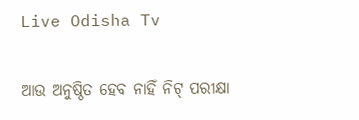Live Odisha Tv

ଆଉ ଅନୁଷ୍ଠିତ ହେବ ନାହିଁ ନିଟ୍ ପରୀକ୍ଷା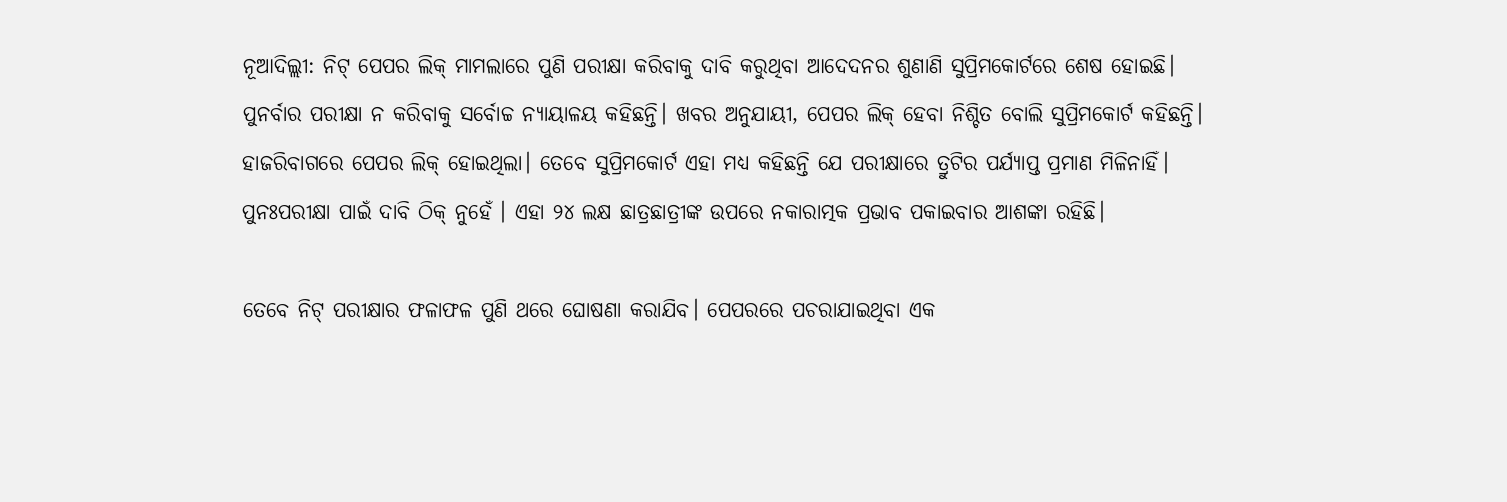ନୂଆଦିଲ୍ଲୀ: ନିଟ୍ ପେପର ଲିକ୍ ମାମଲାରେ ପୁଣି ପରୀକ୍ଷା କରିବାକୁ ଦାବି କରୁଥିବା ଆଦେଦନର ଶୁଣାଣି ସୁପ୍ରିମକୋର୍ଟରେ ଶେଷ ହୋଇଛି। ପୁନର୍ବାର ପରୀକ୍ଷା ନ କରିବାକୁ ସର୍ବୋଚ୍ଚ ନ୍ୟାୟାଳୟ କହିଛନ୍ତି। ଖବର ଅନୁଯାୟୀ, ପେପର ଲିକ୍ ହେବା ନିଶ୍ଚିତ ବୋଲି ସୁପ୍ରିମକୋର୍ଟ କହିଛନ୍ତି। ହାଜରିବାଗରେ ପେପର ଲିକ୍ ହୋଇଥିଲା। ତେବେ ସୁପ୍ରିମକୋର୍ଟ ଏହା ମଧ୍ୟ କହିଛନ୍ତି ଯେ ପରୀକ୍ଷାରେ ତ୍ରୁଟିର ପର୍ଯ୍ୟାପ୍ତ ପ୍ରମାଣ ମିଳିନାହିଁ। ପୁନଃପରୀକ୍ଷା ପାଇଁ ଦାବି ଠିକ୍ ନୁହେଁ । ଏହା ୨୪ ଲକ୍ଷ ଛାତ୍ରଛାତ୍ରୀଙ୍କ ଉପରେ ନକାରାତ୍ମକ ପ୍ରଭାବ ପକାଇବାର ଆଶଙ୍କା ରହିଛି।

ତେବେ ନିଟ୍ ପରୀକ୍ଷାର ଫଳାଫଳ ପୁଣି ଥରେ ଘୋଷଣା କରାଯିବ। ପେପରରେ ପଚରାଯାଇଥିବା ଏକ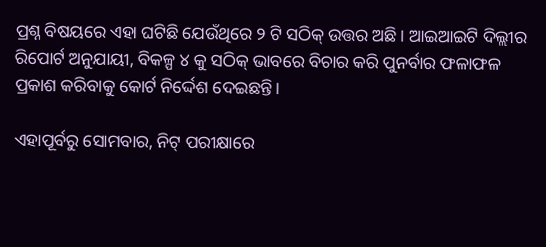ପ୍ରଶ୍ନ ବିଷୟରେ ଏହା ଘଟିଛି ଯେଉଁଥିରେ ୨ ଟି ସଠିକ୍ ଉତ୍ତର ଅଛି। ଆଇଆଇଟି ଦିଲ୍ଲୀର ରିପୋର୍ଟ ଅନୁଯାୟୀ, ବିକଳ୍ପ ୪ କୁ ସଠିକ୍ ଭାବରେ ବିଚାର କରି ପୁନର୍ବାର ଫଳାଫଳ ପ୍ରକାଶ କରିବାକୁ କୋର୍ଟ ନିର୍ଦ୍ଦେଶ ଦେଇଛନ୍ତି।

ଏହାପୂର୍ବରୁ ସୋମବାର, ନିଟ୍ ପରୀକ୍ଷାରେ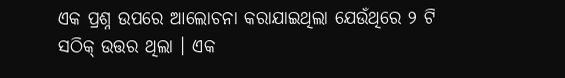ଏକ ପ୍ରଶ୍ନ ଉପରେ ଆଲୋଚନା କରାଯାଇଥିଲା ଯେଉଁଥିରେ ୨ ଟି ସଠିକ୍ ଉତ୍ତର ଥିଲା । ଏକ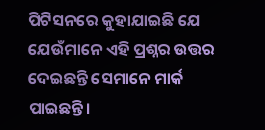ପିଟିସନରେ କୁହାଯାଇଛି ଯେ ଯେଉଁମାନେ ଏହି ପ୍ରଶ୍ନର ଉତ୍ତର ଦେଇଛନ୍ତି ସେମାନେ ମାର୍କ ପାଇଛନ୍ତି।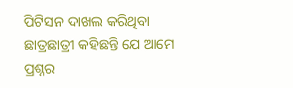ପିଟିସନ ଦାଖଲ କରିଥିବା ଛାତ୍ରଛାତ୍ରୀ କହିଛନ୍ତି ଯେ ଆମେ ପ୍ରଶ୍ନର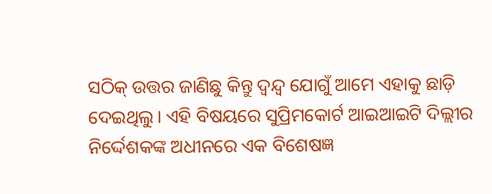ସଠିକ୍ ଉତ୍ତର ଜାଣିଛୁ କିନ୍ତୁ ଦ୍ୱନ୍ଦ୍ୱ ଯୋଗୁଁ ଆମେ ଏହାକୁ ଛାଡ଼ି ଦେଇଥିଲୁ। ଏହି ବିଷୟରେ ସୁପ୍ରିମକୋର୍ଟ ଆଇଆଇଟି ଦିଲ୍ଲୀର ନିର୍ଦ୍ଦେଶକଙ୍କ ଅଧୀନରେ ଏକ ବିଶେଷଜ୍ଞ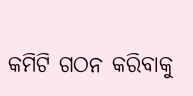କମିଟି ଗଠନ କରିବାକୁ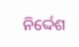ନିର୍ଦ୍ଦେଶ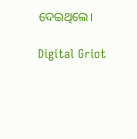ଦେଇଥିଲେ।

Digital Griot